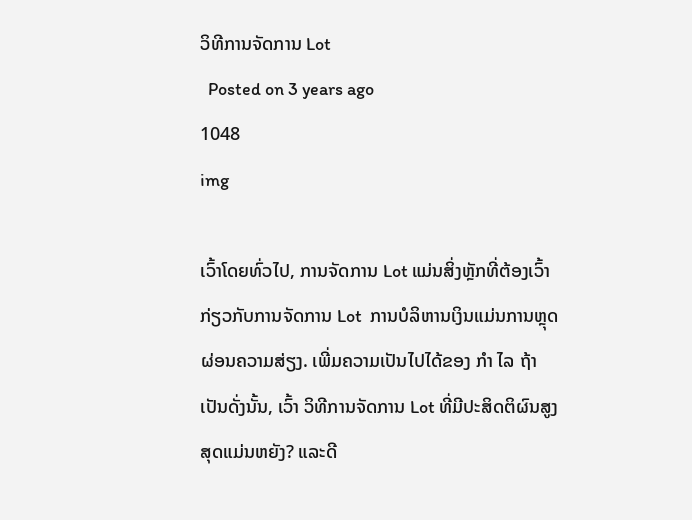ວິທີການຈັດການ Lot
  Posted on 3 years ago
1048
img

ເວົ້າໂດຍທົ່ວໄປ, ການຈັດການ Lot ແມ່ນສິ່ງຫຼັກທີ່ຕ້ອງເວົ້າກ່ຽວກັບການຈັດການ Lot  ການບໍລິຫານເງິນແມ່ນການຫຼຸດຜ່ອນຄວາມສ່ຽງ. ເພີ່ມຄວາມເປັນໄປໄດ້ຂອງ ກຳ ໄລ ຖ້າເປັນດັ່ງນັ້ນ, ເວົ້າ ວິທີການຈັດການ Lot ທີ່ມີປະສິດຕິຜົນສູງສຸດແມ່ນຫຍັງ? ແລະດີ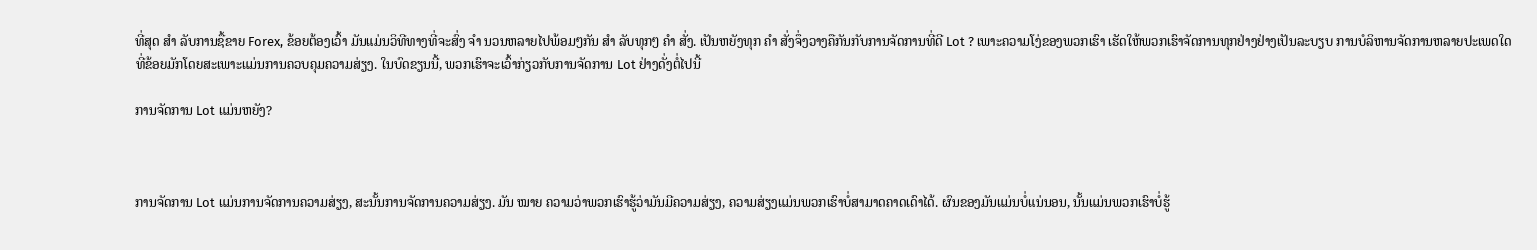ທີ່ສຸດ ສຳ ລັບການຊື້ຂາຍ Forex, ຂ້ອຍຕ້ອງເວົ້າ ມັນແມ່ນວິທີທາງທີ່ຈະສົ່ງ ຈຳ ນວນຫລາຍໄປພ້ອມໆກັນ ສຳ ລັບທຸກໆ ຄຳ ສັ່ງ. ເປັນຫຍັງທຸກ ຄຳ ສັ່ງຈຶ່ງວາງຄືກັນກັບການຈັດການທີ່ດີ Lot ? ເພາະຄວາມໂງ່ຂອງພວກເຮົາ ເຮັດໃຫ້ພວກເຮົາຈັດການທຸກຢ່າງຢ່າງເປັນລະບຽບ ການບໍລິຫານຈັດການຫລາຍປະເພດໃດທີ່ຂ້ອຍມັກໂດຍສະເພາະແມ່ນການຄວບຄຸມຄວາມສ່ຽງ. ໃນບົດຂຽນນີ້, ພວກເຮົາຈະເວົ້າກ່ຽວກັບການຈັດການ Lot ຢ່າງດັ່ງຕໍ່ໄປນີ້

ການຈັດການ Lot ແມ່ນຫຍັງ?



ການຈັດການ Lot ແມ່ນການຈັດການຄວາມສ່ຽງ, ສະນັ້ນການຈັດການຄວາມສ່ຽງ. ມັນ ໝາຍ ຄວາມວ່າພວກເຮົາຮູ້ວ່າມັນມີຄວາມສ່ຽງ, ຄວາມສ່ຽງແມ່ນພວກເຮົາບໍ່ສາມາດຄາດເດົາໄດ້. ຜົນຂອງມັນແມ່ນບໍ່ແນ່ນອນ, ນັ້ນແມ່ນພວກເຮົາບໍ່ຮູ້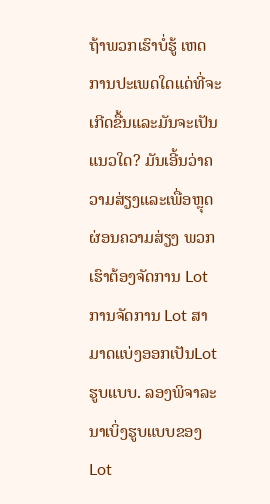ຖ້າພວກເຮົາບໍ່ຮູ້ ເຫດການປະເພດໃດແດ່ທີ່ຈະເກີດຂື້ນແລະມັນຈະເປັນແນວໃດ? ມັນເອີ້ນວ່າຄວາມສ່ຽງແລະເພື່ອຫຼຸດຜ່ອນຄວາມສ່ຽງ ພວກເຮົາຕ້ອງຈັດການ Lot ການຈັດການ Lot ສາມາດແບ່ງອອກເປັນLotຮູບແບບ. ລອງພິຈາລະນາເບິ່ງຮູບແບບຂອງ Lot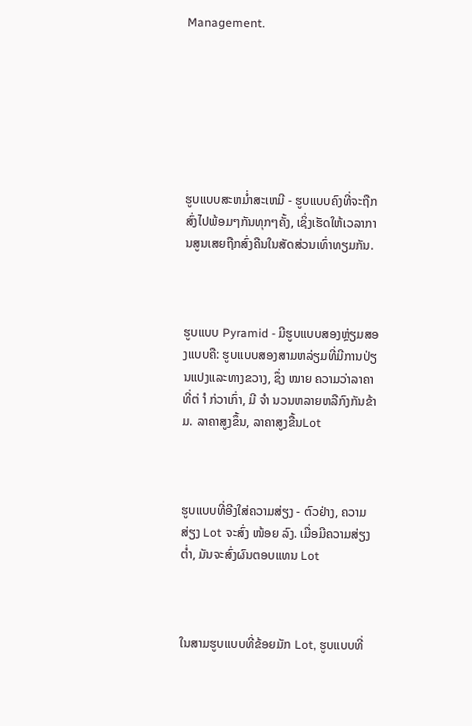Management.







ຮູບແບບສະຫມໍ່າສະເຫມີ - ຮູບແບບຄົງທີ່ຈະຖືກສົ່ງໄປພ້ອມໆກັນທຸກໆຄັ້ງ, ເຊິ່ງເຮັດໃຫ້ເວລາການສູນເສຍຖືກສົ່ງຄືນໃນສັດສ່ວນເທົ່າທຽມກັນ.



ຮູບແບບ Pyramid - ມີຮູບແບບສອງຫຼ່ຽມສອງແບບຄື: ຮູບແບບສອງສາມຫລ່ຽມທີ່ມີການປ່ຽນແປງແລະທາງຂວາງ, ຊຶ່ງ ໝາຍ ຄວາມວ່າລາຄາທີ່ຕ່ ຳ ກ່ວາເກົ່າ, ມີ ຈຳ ນວນຫລາຍຫລືກົງກັນຂ້າມ. ລາຄາສູງຂຶ້ນ, ລາຄາສູງຂື້ນLot



ຮູບແບບທີ່ອີງໃສ່ຄວາມສ່ຽງ - ຕົວຢ່າງ, ຄວາມສ່ຽງ Lot ຈະສົ່ງ ໜ້ອຍ ລົງ. ເມື່ອມີຄວາມສ່ຽງຕໍ່າ, ມັນຈະສົ່ງຜົນຕອບແທນ Lot



ໃນສາມຮູບແບບທີ່ຂ້ອຍມັກ Lot, ຮູບແບບທີ່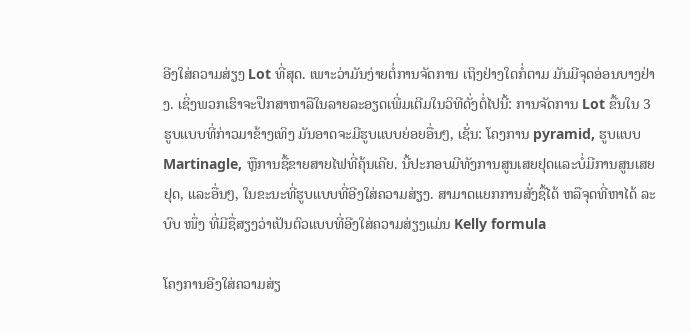ອີງໃສ່ຄວາມສ່ຽງ Lot ທີ່ສຸດ. ເພາະວ່າມັນງ່າຍຕໍ່ການຈັດການ ເຖິງຢ່າງໃດກໍ່ຕາມ ມັນມີຈຸດອ່ອນບາງຢ່າງ. ເຊິ່ງພວກເຮົາຈະປຶກສາຫາລືໃນລາຍລະອຽດເພີ່ມເຕີມໃນວິທີດັ່ງຕໍ່ໄປນີ້: ການຈັດການ Lot ຂື້ນໃນ 3 ຮູບແບບທີ່ກ່າວມາຂ້າງເທິງ ມັນອາດຈະມີຮູບແບບຍ່ອຍອື່ນໆ, ເຊັ່ນ: ໂຄງການ pyramid, ຮູບແບບ Martinagle, ຫຼືການຊື້ຂາຍສາຍໄຟທີ່ຄຸ້ນເຄີຍ. ນີ້ປະກອບມີທັງການສູນເສຍຢຸດແລະບໍ່ມີການສູນເສຍຢຸດ, ແລະອື່ນໆ, ໃນຂະນະທີ່ຮູບແບບທີ່ອີງໃສ່ຄວາມສ່ຽງ. ສາມາດແຍກການສັ່ງຊື້ໄດ້ ຫລືຈຸດທີ່ຫາໄດ້ ລະບົບ ໜຶ່ງ ທີ່ມີຊື່ສຽງວ່າເປັນຕົວແບບທີ່ອີງໃສ່ຄວາມສ່ຽງແມ່ນ Kelly formula

ໂຄງການອີງໃສ່ຄວາມສ່ຽ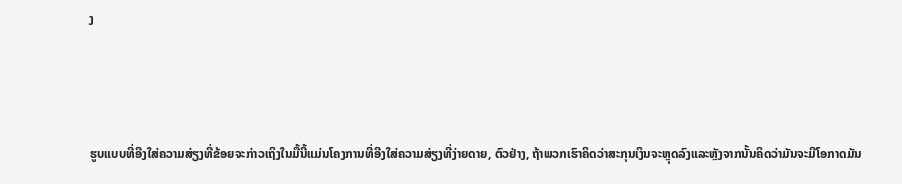ງ



ຮູບແບບທີ່ອີງໃສ່ຄວາມສ່ຽງທີ່ຂ້ອຍຈະກ່າວເຖິງໃນມື້ນີ້ແມ່ນໂຄງການທີ່ອີງໃສ່ຄວາມສ່ຽງທີ່ງ່າຍດາຍ, ຕົວຢ່າງ, ຖ້າພວກເຮົາຄິດວ່າສະກຸນເງິນຈະຫຼຸດລົງແລະຫຼັງຈາກນັ້ນຄິດວ່າມັນຈະມີໂອກາດມັນ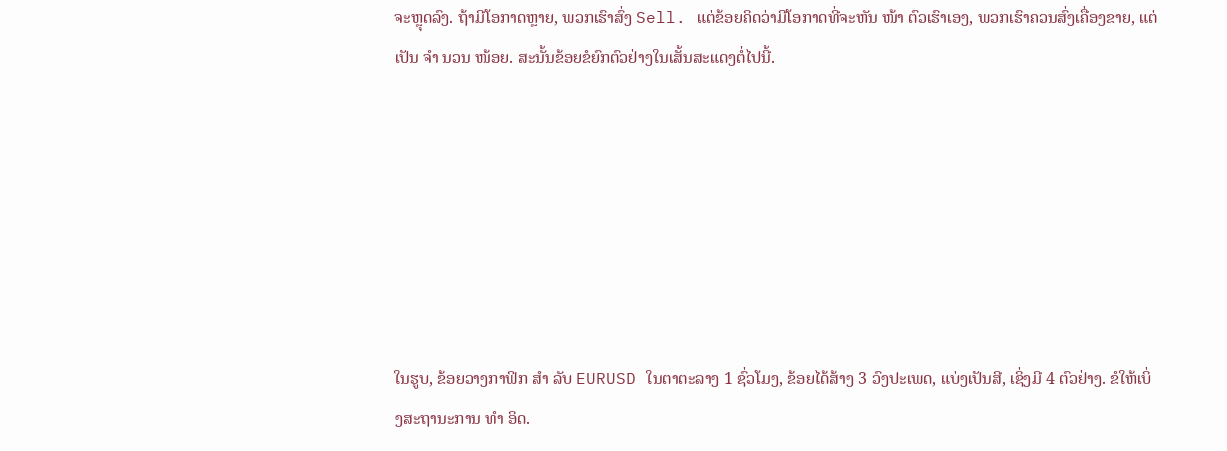ຈະຫຼຸດລົງ. ຖ້າມີໂອກາດຫຼາຍ, ພວກເຮົາສົ່ງ Sell. ແຕ່ຂ້ອຍຄິດວ່າມີໂອກາດທີ່ຈະຫັນ ໜ້າ ຕົວເຮົາເອງ, ພວກເຮົາຄວນສົ່ງເຄື່ອງຂາຍ, ແຕ່ເປັນ ຈຳ ນວນ ໜ້ອຍ. ສະນັ້ນຂ້ອຍຂໍຍົກຕົວຢ່າງໃນເສັ້ນສະແດງຕໍ່ໄປນີ້.







ໃນຮູບ, ຂ້ອຍວາງກາຟິກ ສຳ ລັບ EURUSD ໃນຕາຕະລາງ 1 ຊົ່ວໂມງ, ຂ້ອຍໄດ້ສ້າງ 3 ວົງປະເພດ, ແບ່ງເປັນສີ, ເຊິ່ງມີ 4 ຕົວຢ່າງ. ຂໍໃຫ້ເບິ່ງສະຖານະການ ທຳ ອິດ.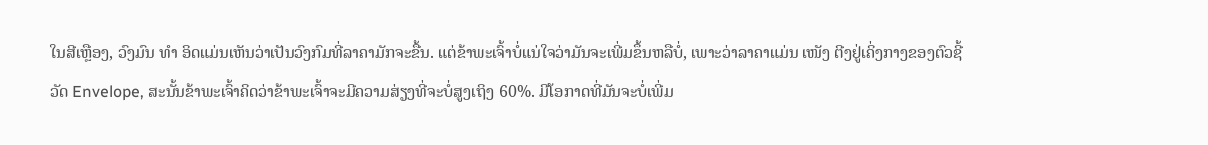ໃນສີເຫຼືອງ, ວົງມົນ ທຳ ອິດແມ່ນເຫັນວ່າເປັນວົງກົມທີ່ລາຄາມັກຈະຂື້ນ. ແຕ່ຂ້າພະເຈົ້າບໍ່ແນ່ໃຈວ່າມັນຈະເພີ່ມຂຶ້ນຫລືບໍ່, ເພາະວ່າລາຄາແມ່ນ ເໜັງ ຕີງຢູ່ເຄິ່ງກາງຂອງຕົວຊີ້ວັດ Envelope, ສະນັ້ນຂ້າພະເຈົ້າຄິດວ່າຂ້າພະເຈົ້າຈະມີຄວາມສ່ຽງທີ່ຈະບໍ່ສູງເຖິງ 60%. ມີໂອກາດທີ່ມັນຈະບໍ່ເພີ່ມ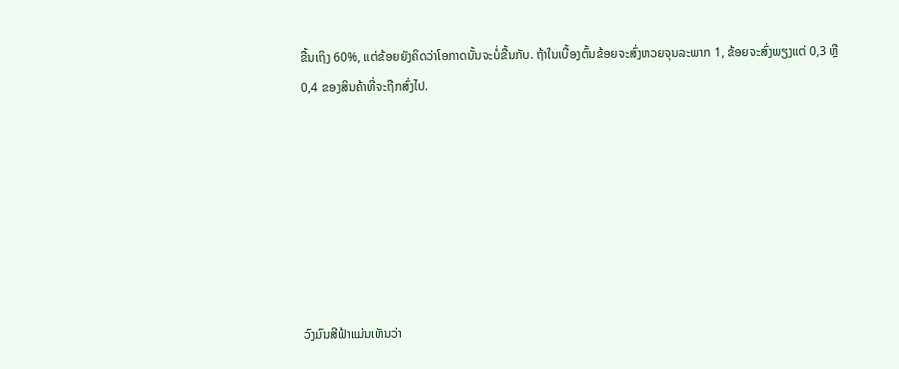ຂື້ນເຖິງ 60%, ແຕ່ຂ້ອຍຍັງຄິດວ່າໂອກາດນັ້ນຈະບໍ່ຂື້ນກັບ. ຖ້າໃນເບື້ອງຕົ້ນຂ້ອຍຈະສົ່ງຫວຍຈຸນລະພາກ 1, ຂ້ອຍຈະສົ່ງພຽງແຕ່ 0,3 ຫຼື 0,4 ຂອງສິນຄ້າທີ່ຈະຖືກສົ່ງໄປ.







ວົງມົນສີຟ້າແມ່ນເຫັນວ່າ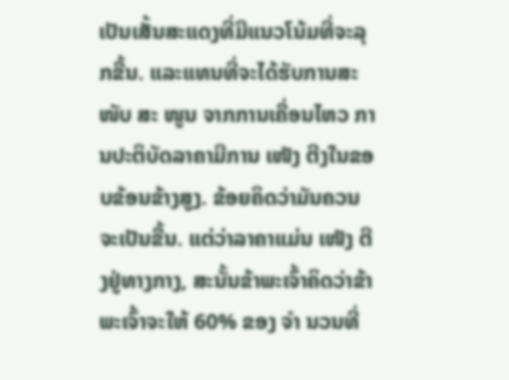ເປັນເສັ້ນສະແດງທີ່ມີແນວໂນ້ມທີ່ຈະລຸກຂື້ນ. ແລະແທນທີ່ຈະໄດ້ຮັບການສະ ໜັບ ສະ ໜູນ ຈາກການເຄື່ອນໄຫວ ການປະຕິບັດລາຄາມີການ ເໜັງ ຕີງໃນຂອບຂ້ອນຂ້າງສູງ. ຂ້ອຍຄິດວ່າມັນຄວນຈະເປັນຂື້ນ. ແຕ່ວ່າລາຄາແມ່ນ ເໜັງ ຕີງຢູ່ທາງກາງ, ສະນັ້ນຂ້າພະເຈົ້າຄິດວ່າຂ້າພະເຈົ້າຈະໃຫ້ 60% ຂອງ ຈຳ ນວນທີ່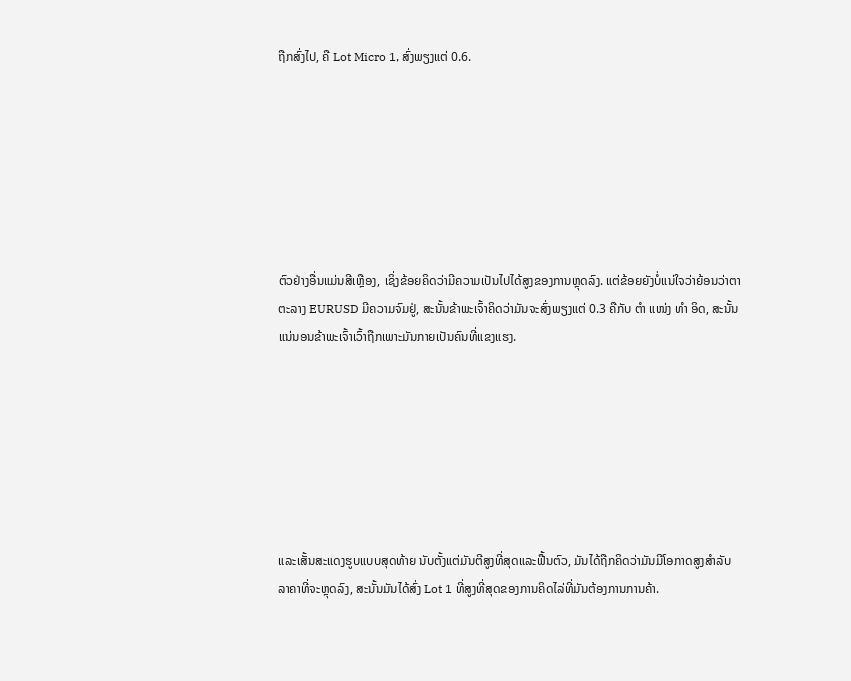ຖືກສົ່ງໄປ, ຄື Lot Micro 1, ສົ່ງພຽງແຕ່ 0.6.







ຕົວຢ່າງອື່ນແມ່ນສີເຫຼືອງ, ເຊິ່ງຂ້ອຍຄິດວ່າມີຄວາມເປັນໄປໄດ້ສູງຂອງການຫຼຸດລົງ. ແຕ່ຂ້ອຍຍັງບໍ່ແນ່ໃຈວ່າຍ້ອນວ່າຕາຕະລາງ EURUSD ມີຄວາມຈົມຢູ່, ສະນັ້ນຂ້າພະເຈົ້າຄິດວ່າມັນຈະສົ່ງພຽງແຕ່ 0.3 ຄືກັບ ຕຳ ແໜ່ງ ທຳ ອິດ, ສະນັ້ນແນ່ນອນຂ້າພະເຈົ້າເວົ້າຖືກເພາະມັນກາຍເປັນຄົນທີ່ແຂງແຮງ.







ແລະເສັ້ນສະແດງຮູບແບບສຸດທ້າຍ ນັບຕັ້ງແຕ່ມັນຕີສູງທີ່ສຸດແລະຟື້ນຕົວ, ມັນໄດ້ຖືກຄິດວ່າມັນມີໂອກາດສູງສໍາລັບລາຄາທີ່ຈະຫຼຸດລົງ, ສະນັ້ນມັນໄດ້ສົ່ງ Lot 1 ທີ່ສູງທີ່ສຸດຂອງການຄິດໄລ່ທີ່ມັນຕ້ອງການການຄ້າ.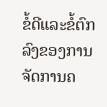ຂໍ້ດີແລະຂໍ້ຕົກລົງຂອງການຈັດການຄ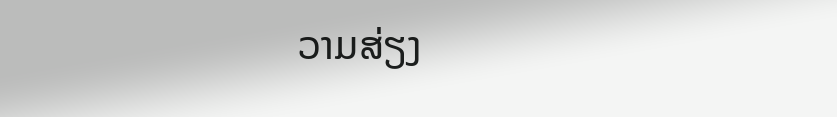ວາມສ່ຽງ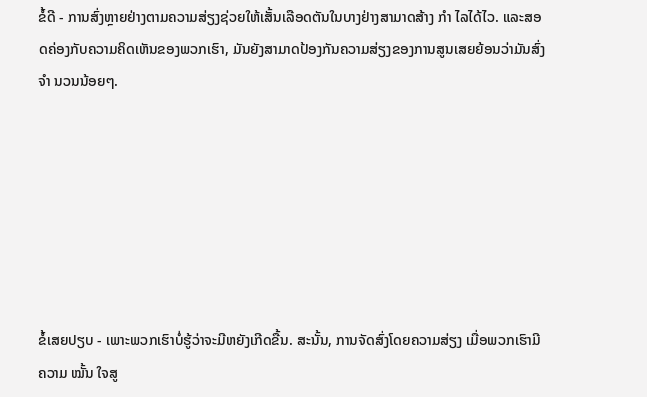ຂໍ້ດີ - ການສົ່ງຫຼາຍຢ່າງຕາມຄວາມສ່ຽງຊ່ວຍໃຫ້ເສັ້ນເລືອດຕັນໃນບາງຢ່າງສາມາດສ້າງ ກຳ ໄລໄດ້ໄວ. ແລະສອດຄ່ອງກັບຄວາມຄິດເຫັນຂອງພວກເຮົາ, ມັນຍັງສາມາດປ້ອງກັນຄວາມສ່ຽງຂອງການສູນເສຍຍ້ອນວ່າມັນສົ່ງ ຈຳ ນວນນ້ອຍໆ.







ຂໍ້ເສຍປຽບ - ເພາະພວກເຮົາບໍ່ຮູ້ວ່າຈະມີຫຍັງເກີດຂື້ນ. ສະນັ້ນ, ການຈັດສົ່ງໂດຍຄວາມສ່ຽງ ເມື່ອພວກເຮົາມີຄວາມ ໝັ້ນ ໃຈສູ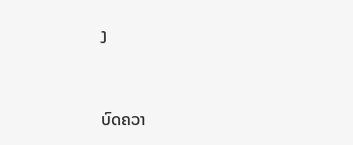ງ


ບົດຄວາ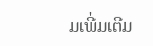ມເພີ່ມເຕີມ